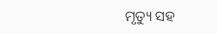ମୃତ୍ୟୁ ସହ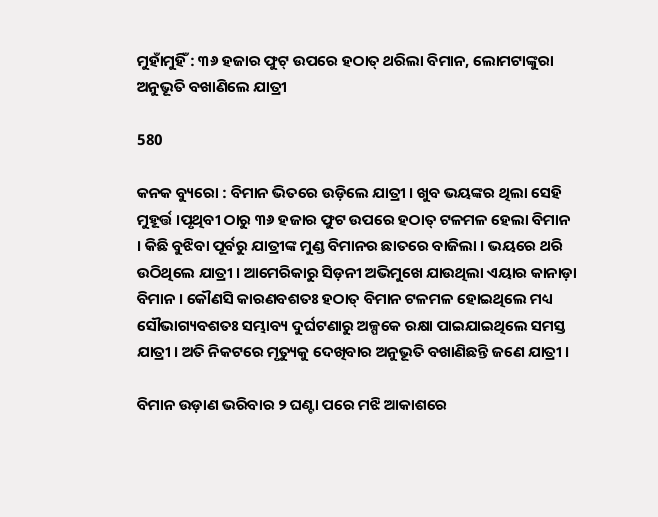ମୁହାଁମୁହିଁ : ୩୬ ହଜାର ଫୁଟ୍ ଉପରେ ହଠାତ୍ ଥରିଲା ବିମାନ, ଲୋମଟାଙ୍କୁରା ଅନୁଭୂତି ବଖାଣିଲେ ଯାତ୍ରୀ

580

କନକ ବ୍ୟୁରୋ : ବିମାନ ଭିତରେ ଉଡ଼ିଲେ ଯାତ୍ରୀ । ଖୁବ ଭୟଙ୍କର ଥିଲା ସେହି ମୁହୂର୍ତ୍ତ ।ପୃଥିବୀ ଠାରୁ ୩୬ ହଜାର ଫୁଟ ଉପରେ ହଠାତ୍ ଟଳମଳ ହେଲା ବିମାନ । କିଛି ବୁଝିବା ପୂର୍ବରୁ ଯାତ୍ରୀଙ୍କ ମୁଣ୍ଡ ବିମାନର ଛାତରେ ବାଜିଲା । ଭୟରେ ଥରି ଉଠିଥିଲେ ଯାତ୍ରୀ । ଆମେରିକାରୁ ସିଡ଼ନୀ ଅଭିମୁଖେ ଯାଉଥିଲା ଏୟାର କାନାଡ଼ା ବିମାନ । କୌଣସି କାରଣବଶତଃ ହଠାତ୍ ବିମାନ ଟଳମଳ ହୋଇଥିଲେ ମଧ୍ୟ ସୌଭାଗ୍ୟବଶତଃ ସମ୍ଭାବ୍ୟ ଦୁର୍ଘଟଣାରୁ ଅଳ୍ପକେ ରକ୍ଷା ପାଇଯାଇଥିଲେ ସମସ୍ତ ଯାତ୍ରୀ । ଅତି ନିକଟରେ ମୃତ୍ୟୁକୁ ଦେଖିବାର ଅନୁଭୂତି ବଖାଣିଛନ୍ତି ଜଣେ ଯାତ୍ରୀ ।

ବିମାନ ଉଡ଼ାଣ ଭରିବାର ୨ ଘଣ୍ଟା ପରେ ମଝି ଆକାଶରେ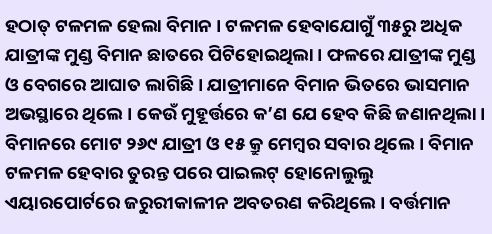ହଠାତ୍ ଟଳମଳ ହେଲା ବିମାନ । ଟଳମଳ ହେବାଯୋଗୁଁ ୩୫ରୁ ଅଧିକ ଯାତ୍ରୀଙ୍କ ମୁଣ୍ଡ ବିମାନ ଛାତରେ ପିଟିହୋଇଥିଲା । ଫଳରେ ଯାତ୍ରୀଙ୍କ ମୁଣ୍ଡ ଓ ବେଗରେ ଆଘାତ ଲାଗିଛି । ଯାତ୍ରୀମାନେ ବିମାନ ଭିତରେ ଭାସମାନ ଅଭସ୍ଥାରେ ଥିଲେ । କେଉଁ ମୁହୂର୍ତ୍ତରେ କ’ଣ ଯେ ହେବ କିଛି ଜଣାନଥିଲା । ବିମାନରେ ମୋଟ ୨୬୯ ଯାତ୍ରୀ ଓ ୧୫ କ୍ରୁ ମେମ୍ବର ସବାର ଥିଲେ । ବିମାନ ଟଳମଳ ହେବାର ତୁରନ୍ତ ପରେ ପାଇଲଟ୍ ହୋନୋଲୁଲୁ ଏୟାରପୋର୍ଟରେ ଜରୁରୀକାଳୀନ ଅବତରଣ କରିଥିଲେ । ବର୍ତ୍ତମାନ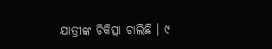ଯାତ୍ରୀଙ୍କ ଚିକିତ୍ସା ଚାଲିଛି । ୯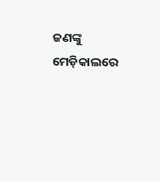ଜଣଙ୍କୁ ମେଡ଼ିକାଲରେ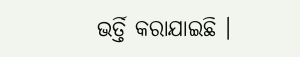ଭର୍ତ୍ତି କରାଯାଇଛି ।